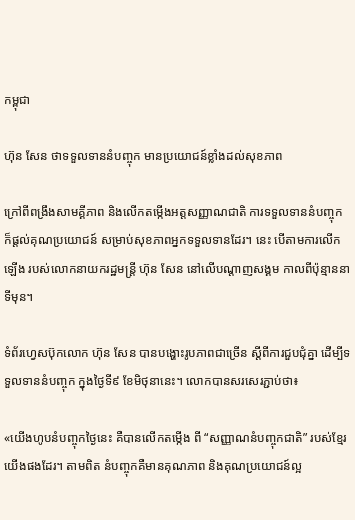កម្ពុជា

ហ៊ុន សែន ថាទទួលទាននំបញ្ចុក មានប្រយោជន៍ខ្លាំងដល់សុខភាព

ក្រៅពីពង្រឹងសាមគ្គីភាព និងលើកតម្កើងអត្តសញ្ញាណជាតិ ការទទួលទាននំបញ្ចុក ក៏ផ្តល់គុណប្រយោជន៍ សម្រាប់សុខភាពអ្នកទទួលទានដែរ។ នេះ បើតាមការលើកឡើង របស់លោកនាយករដ្ឋមន្ត្រី ហ៊ុន សែន នៅលើបណ្តាញសង្គម កាលពីប៉ុន្មាននាទីមុន។

ទំព័រហ្វេសប៊ុកលោក ហ៊ុន សែន បានបង្ហោះរូបភាពជាច្រើន ស្ដីពីការជួបជុំគ្នា ដើម្បីទទួលទាននំបញ្ចុក ក្នុងថ្ងៃទី៩ ខែមិថុនានេះ។ លោកបានសរសេរភ្ជាប់ថា៖

«យើងហូបនំបញ្ចុកថ្ងៃនេះ គឺបានលើកតម្កើង ពី “សញ្ញាណនំបញ្ចុកជាតិ” របស់ខ្មែរយើងផងដែរ។ តាមពិត នំបញ្ចុកគឺមានគុណភាព និងគុណប្រយោជន៍ល្អ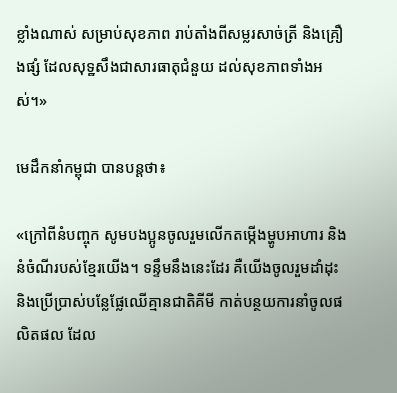ខ្លាំងណាស់ សម្រាប់សុខភាព រាប់តាំងពីសម្លរសាច់ត្រី និងគ្រឿងផ្សំ ដែលសុទ្ឋសឹងជាសារធាតុជំនួយ ដល់សុខភាពទាំងអស់។»

មេដឹកនាំកម្ពុជា បានបន្តថា៖

«ក្រៅពីនំបញ្ចុក សូមបងប្អូនចូលរួមលើកតម្កើងម្ហូបអាហារ និងនំចំណីរបស់ខ្មែរយើង។ ទន្ទឹមនឹងនេះដែរ គឺយើងចូលរួមដាំដុះ និងប្រើប្រាស់បន្លែផ្លែឈើគ្មានជាតិគីមី កាត់បន្ថយការនាំចូលផលិតផល ដែល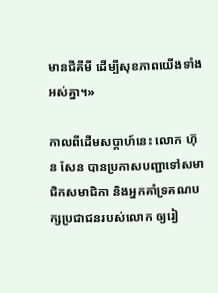មានជីគីមី ដើម្បីសុខភាពយើងទាំងអស់គ្នា។»

កាលពីដើមសប្តាហ៍នេះ លោក ហ៊ុន សែន បានប្រកាសបញ្ជាទៅសមាជិកសមាជិកា និងអ្នកគាំទ្រគណបក្សប្រជាជនរបស់លោក ឲ្យរៀ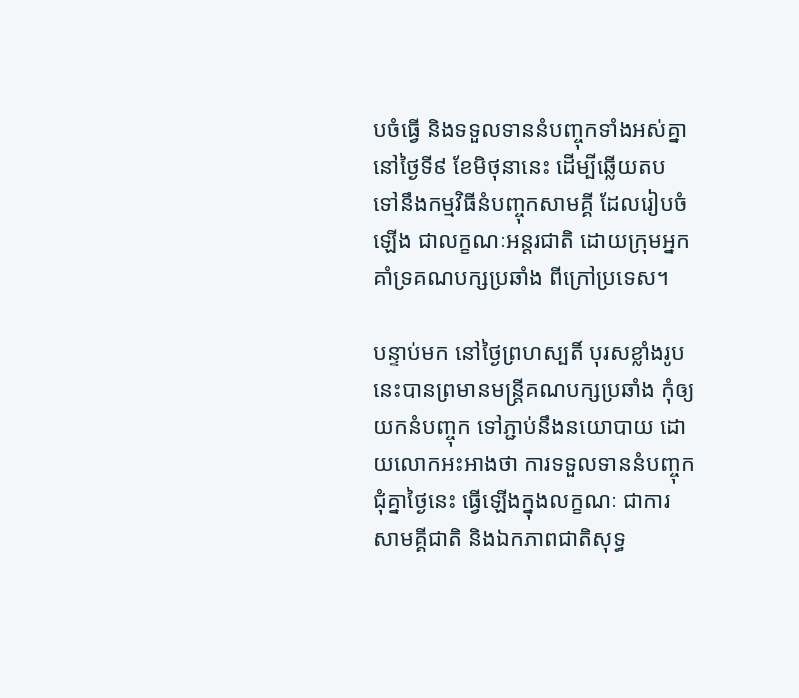បចំធ្វើ និងទទួលទាននំបញ្ចុកទាំងអស់គ្នា នៅថ្ងៃទី៩ ខែមិថុនានេះ ដើម្បីឆ្លើយតប ទៅនឹងកម្មវិធីនំបញ្ចុកសាមគ្គី ដែលរៀបចំឡើង ជាលក្ខណៈអន្តរជាតិ ដោយក្រុមអ្នកគាំទ្រគណបក្សប្រឆាំង ពីក្រៅប្រទេស។

បន្ទាប់មក នៅថ្ងៃព្រហស្បតិ៍ បុរសខ្លាំងរូបនេះបានព្រមានមន្ត្រីគណបក្សប្រឆាំង កុំឲ្យយកនំបញ្ចុក ទៅភ្ជាប់នឹងនយោបាយ ដោយលោកអះអាងថា ការទទួលទាននំបញ្ចុកជុំគ្នាថ្ងៃនេះ ធ្វើឡើងក្នុងលក្ខណៈ ជាការសាមគ្គីជាតិ និងឯកភាពជាតិសុទ្ធ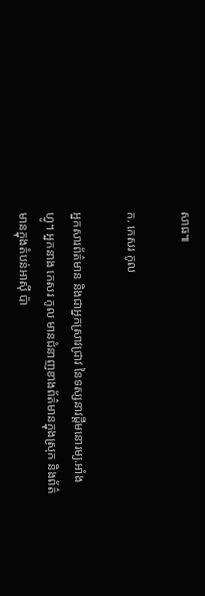សាធ៕

ក. កេសរ កូល

អ្នកសារព័ត៌មាន និងជាអ្នកស្រាវជ្រាវ នៃទស្សនាវដ្ដីមនោរម្យ.អាំងហ្វូ។ អ្នកនាង កេសរ កូល មានជំនាញខាងព័ត៌មានក្នុងស្រុក និងព័ត៌មានក្នុងតំបន់អាស៊ី ប៉ា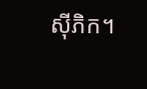ស៊ីភិក។